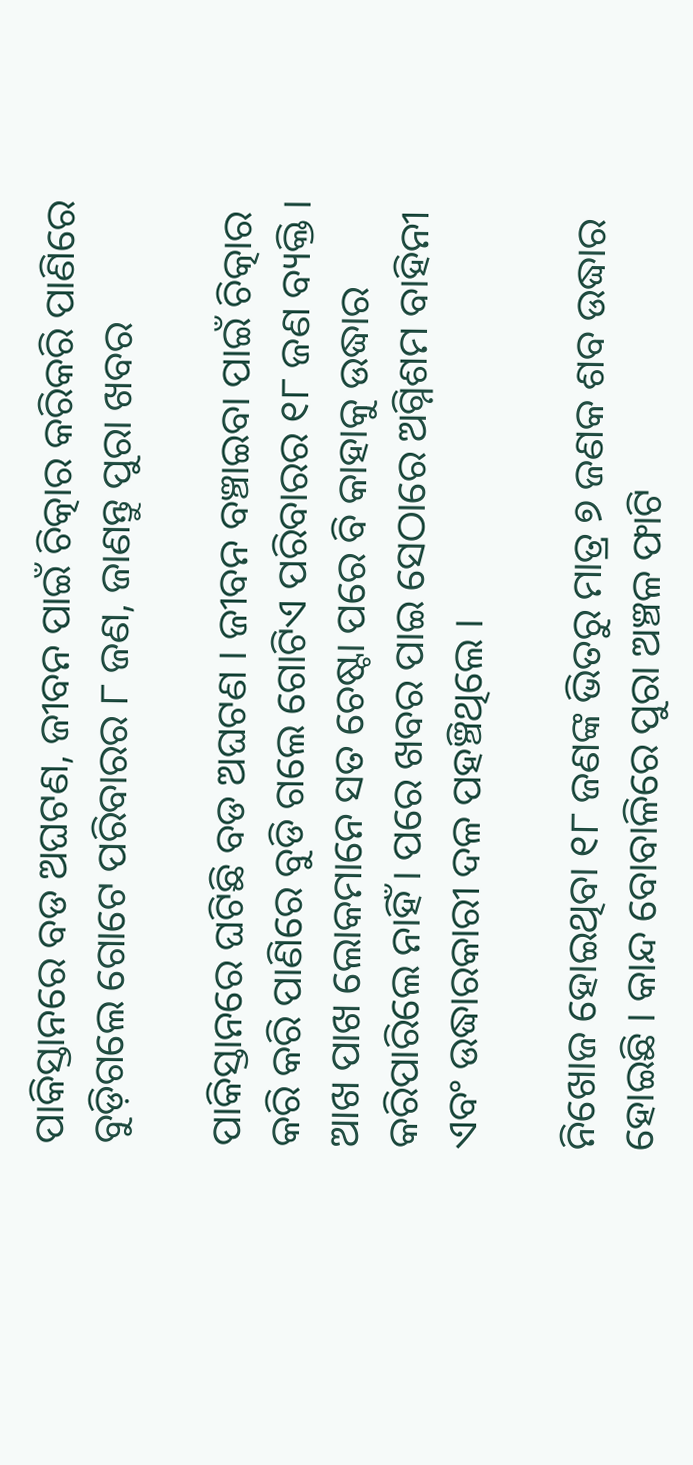ପାକିସ୍ତାନରେ ବଡ ଅଘଟଣ, ଜୀବନ ପାଇଁ ଚିତ୍କାର କରିକରି ପାଣିରେ ବୁଡ଼ିଗଲେ ଗୋଟେ ପରିବାରର ୮ ଜଣ, ଜାଣନ୍ତୁ ପୁରା‌ ଖବର

ପାକିସ୍ତାନରେ ଘଟିଛି ବଡ ଅଘଟଣ । ଜୀବନ ବଞ୍ଚାଇବା ପାଇଁ ଚିତ୍କାର କରି କରି ପାଣିରେ ବୁଡି ଗଲେ ଗୋଟିଏ ପରିବାରର ୧୮ ଜଣ ବ୍ୟକ୍ତି । ଆଖ ପାଖ ଲୋକମାନେ ସତ ଚେଷ୍ଟା ପରେ ବି କାହାକୁ ଉଦ୍ଧାର କରିପାରିଲେ ନାହିଁ । ପରେ ଖବର ପାଇ ସେଠାରେ ଅଗ୍ନିଶମ ବାହିନୀ ଏବଂ ଉଦ୍ଧାରକାରୀ ଦଳ ପହଞ୍ଚିଥିଲେ ।

ନିଖୋଜ ହୋଇଥିବା ୧୮ ଜଣଙ୍କ ଭିତରୁ ମାତ୍ର ୭ ଜଣକ ଶବ ଉଦ୍ଧାର ହୋଇଛି । କାନ୍ଦ ବୋବାଳିରେ ପୁରା ଅଞ୍ଚଳ ଫାଟି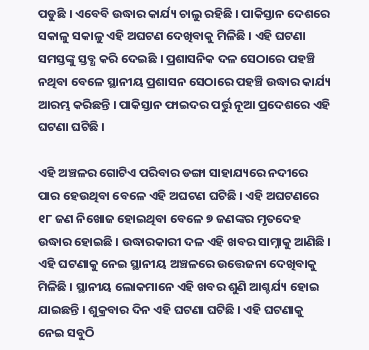ପଡୁଛି । ଏବେବି ଉଦ୍ଧାର କାର୍ଯ୍ୟ ଚାଲୁ ରହିଛି । ପାକିସ୍ତାନ ଦେଶରେ ସକାଳୁ ସକାଳୁ ଏହି ଅଘଟଣ ଦେଖିବାକୁ ମିଳିଛି । ଏହି ଘଟଣା ସମସ୍ତଙ୍କୁ ସ୍ତବ୍ଧ କରି ଦେଇଛି । ପ୍ରଶାସନିକ ଦଳ ସେଠାରେ ପହଞ୍ଚି ନଥିବା ବେଳେ ସ୍ଥାନୀୟ ପ୍ରଶାସନ ସେଠାରେ ପହଞ୍ଚି ଉଦ୍ଧାର କାର୍ଯ୍ୟ ଆରମ୍ଭ କରିଛନ୍ତି । ପାକିସ୍ତାନ ଫାଇଦର ପର୍ତ୍ତୁ ନୂଆ ପ୍ରଦେଶରେ ଏହି ଘଟଣା ଘଟିଛି ।

ଏହି ଅଞ୍ଚଳର ଗୋଟିଏ ପରିବାର ଡଙ୍ଗା ସାହାଯ୍ୟରେ ନଦୀରେ ପାର ହେଉଥିବା ବେଳେ ଏହି ଅଘଟଣ ଘଟିଛି । ଏହି ଅଘଟଣରେ ୧୮ ଜଣ ନିଖୋଜ ହୋଇଥିବା ବେଳେ ୭ ଜଣଙ୍କର ମୃତଦେହ ଉଦ୍ଧାର ହୋଇଛି । ଉଦ୍ଧାରକାରୀ ଦଳ ଏହି ଖବର ସାମ୍ନାକୁ ଆଣିଛି । ଏହି ଘଟଣାକୁ ନେଇ ସ୍ଥାନୀୟ ଅଞ୍ଚଳରେ ଉତ୍ତେଜନା ଦେଖିବାକୁ ମିଳିଛି । ସ୍ଥାନୀୟ ଲୋକମାନେ ଏହି ଖବର ଶୁଣି ଆଶ୍ଚର୍ଯ୍ୟ ହୋଇ ଯାଇଛନ୍ତି । ଶୁକ୍ରବାର ଦିନ ଏହି ଘଟଣା ଘଟିଛି । ଏହି ଘଟଣାକୁ ନେଇ ସବୁଠି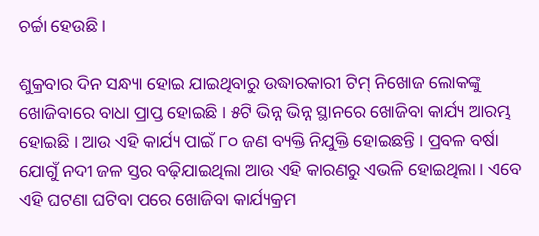ଚର୍ଚ୍ଚା ହେଉଛି ।

ଶୁକ୍ରବାର ଦିନ ସନ୍ଧ୍ୟା ହୋଇ ଯାଇଥିବାରୁ ଉଦ୍ଧାରକାରୀ ଟିମ୍ ନିଖୋଜ ଲୋକଙ୍କୁ ଖୋଜିବାରେ ବାଧା ପ୍ରାପ୍ତ ହୋଇଛି । ୫ଟି ଭିନ୍ନ ଭିନ୍ନ ସ୍ଥାନରେ ଖୋଜିବା କାର୍ଯ୍ୟ ଆରମ୍ଭ ହୋଇଛି । ଆଉ ଏହି କାର୍ଯ୍ୟ ପାଇଁ ୮୦ ଜଣ ବ୍ୟକ୍ତି ନିଯୁକ୍ତି ହୋଇଛନ୍ତି । ପ୍ରବଳ ବର୍ଷା ଯୋଗୁଁ ନଦୀ ଜଳ ସ୍ତର ବଢ଼ିଯାଇଥିଲା ଆଉ ଏହି କାରଣରୁ ଏଭଳି ହୋଇଥିଲା । ଏବେ ଏହି ଘଟଣା ଘଟିବା ପରେ ଖୋଜିବା କାର୍ଯ୍ୟକ୍ରମ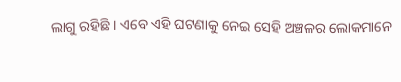ଲାଗୁ ରହିଛି । ଏବେ ଏହି ଘଟଣାକୁ ନେଇ ସେହି ଅଞ୍ଚଳର ଲୋକମାନେ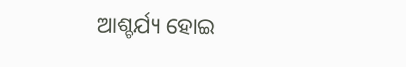ଆଶ୍ଚର୍ଯ୍ୟ ହୋଇ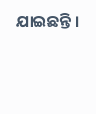ଯାଇଛନ୍ତି ।